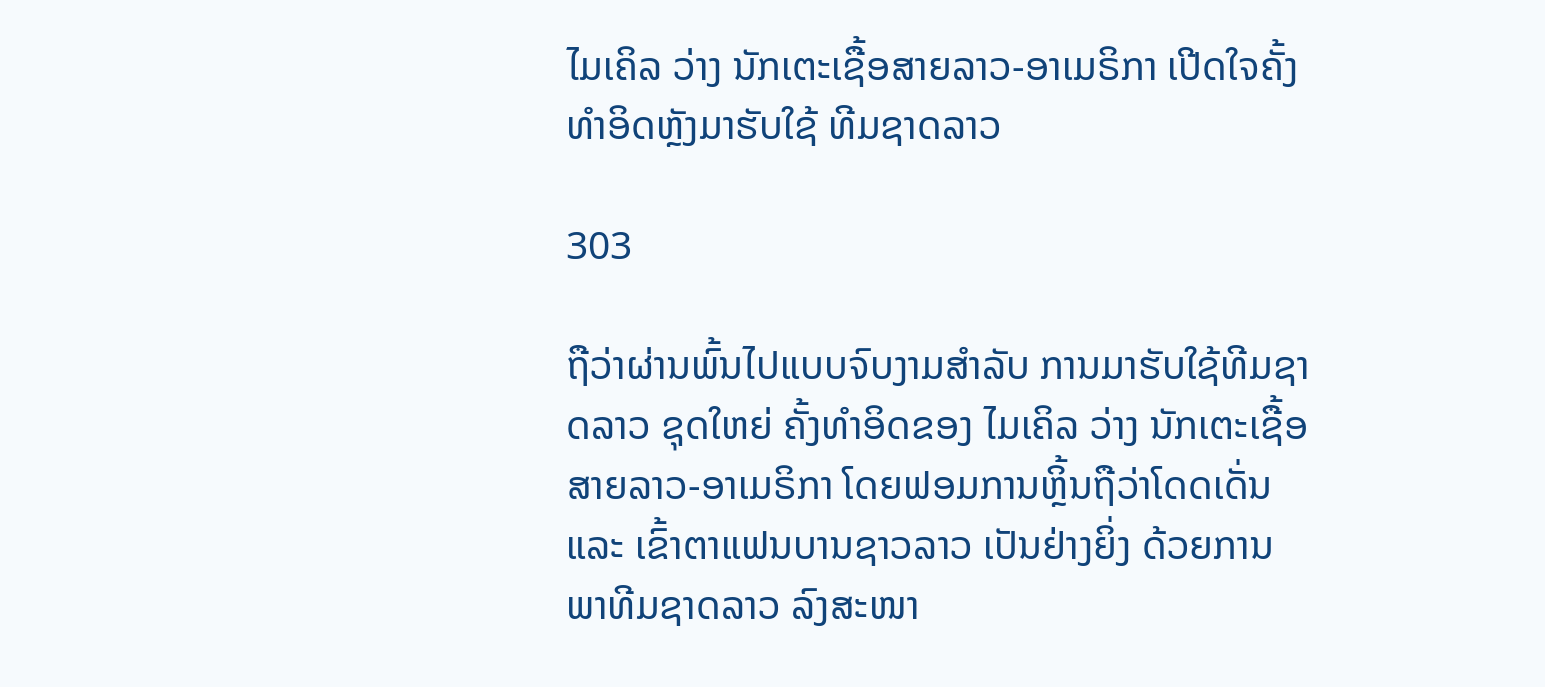ໄມເຄິລ ວ່າງ ນັກເຕະເຊື້ອສາຍລາວ-ອາເມຣິກາ ເປີດໃຈຄັ້ງທໍາອິດຫຼັງມາຮັບໃຊ້ ທີມຊາດລາວ

303

ຖືວ່າຜ່ານພົ້ນໄປແບບຈົບງາມສໍາລັບ ການມາຮັບໃຊ້ທີມຊາດລາວ ຊຸດໃຫຍ່ ຄັ້ງທໍາອິດຂອງ ໄມເຄິລ ວ່າງ ນັກເຕະເຊື້ອສາຍລາວ-ອາເມຣິກາ ໂດຍຟອມການຫຼິ້ນຖືວ່າໂດດເດັ່ນ ແລະ ເຂົ້າຕາແຟນບານຊາວລາວ ເປັນຢ່າງຍິ່ງ ດ້ວຍການພາທີມຊາດລາວ ລົງສະໜາ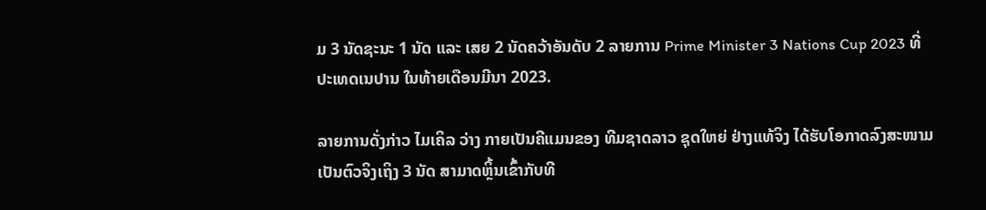ມ 3 ນັດຊະນະ 1 ນັດ ແລະ ເສຍ 2 ນັດຄວ້າອັນດັບ 2 ລາຍການ Prime Minister 3 Nations Cup 2023 ທີ່ປະເທດເນປານ ໃນທ້າຍເດືອນມີນາ 2023.

ລາຍການດັ່ງກ່າວ ໄມເຄິລ ວ່າງ ກາຍເປັນຄີແມນຂອງ ທີມຊາດລາວ ຊຸດໃຫຍ່ ຢ່າງແທ້ຈິງ ໄດ້ຮັບໂອກາດລົງສະໜາມເປັນຕົວຈິງເຖິງ 3 ນັດ ສາມາດຫຼິ້ນເຂົ້າກັບທີ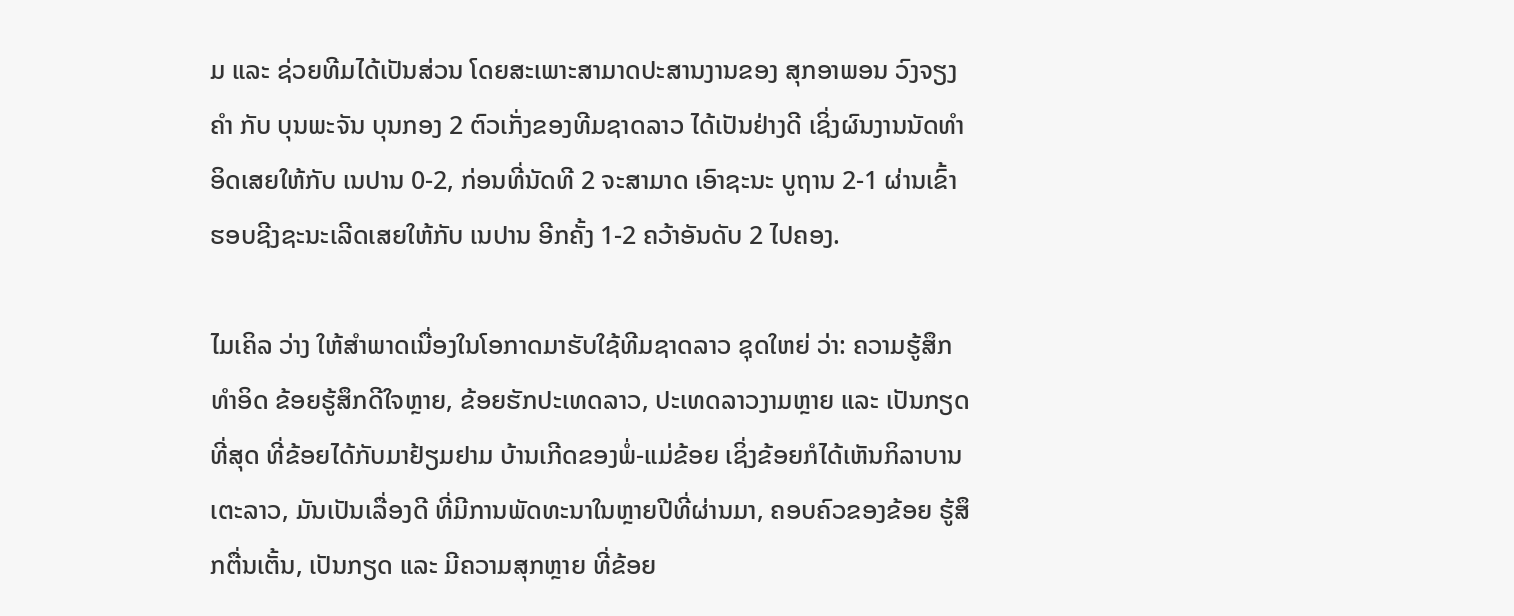ມ ແລະ ຊ່ວຍທີມໄດ້ເປັນສ່ວນ ໂດຍສະເພາະສາມາດປະສານງານຂອງ ສຸກອາພອນ ວົງຈຽງຄໍາ ກັບ ບຸນພະຈັນ ບຸນກອງ 2 ຕົວເກັ່ງຂອງທີມຊາດລາວ ໄດ້ເປັນຢ່າງດີ ເຊິ່ງຜົນງານນັດທໍາອິດເສຍໃຫ້ກັບ ເນປານ 0-2, ກ່ອນທີ່ນັດທີ 2 ຈະສາມາດ ເອົາຊະນະ ບູຖານ 2-1 ຜ່ານເຂົ້າຮອບຊີງຊະນະເລີດເສຍໃຫ້ກັບ ເນປານ ອີກຄັ້ງ 1-2 ຄວ້າອັນດັບ 2 ໄປຄອງ.

ໄມເຄິລ ວ່າງ ໃຫ້ສໍາພາດເນື່ອງໃນໂອກາດມາຮັບໃຊ້ທີມຊາດລາວ ຊຸດໃຫຍ່ ວ່າ: ຄວາມຮູ້ສຶກທໍາອິດ ຂ້ອຍຮູ້ສຶກດີໃຈຫຼາຍ, ຂ້ອຍຮັກປະເທດລາວ, ປະເທດລາວງາມຫຼາຍ ແລະ ເປັນກຽດທີ່ສຸດ ທີ່ຂ້ອຍໄດ້ກັບມາຢ້ຽມຢາມ ບ້ານເກີດຂອງພໍ່-ແມ່ຂ້ອຍ ເຊິ່ງຂ້ອຍກໍໄດ້ເຫັນກິລາບານເຕະລາວ, ມັນເປັນເລື່ອງດີ ທີ່ມີການພັດທະນາໃນຫຼາຍປີທີ່ຜ່ານມາ, ຄອບຄົວຂອງຂ້ອຍ ຮູ້ສຶກຕື່ນເຕັ້ນ, ເປັນກຽດ ແລະ ມີຄວາມສຸກຫຼາຍ ທີ່ຂ້ອຍ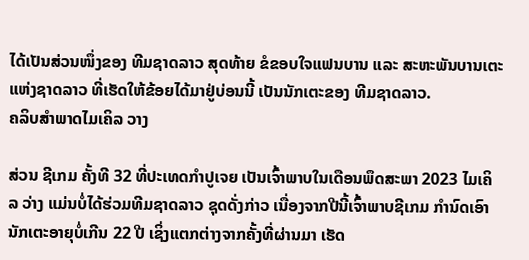ໄດ້ເປັນສ່ວນໜຶ່ງຂອງ ທີມຊາດລາວ ສຸດທ້າຍ ຂໍຂອບໃຈແຟນບານ ແລະ ສະຫະພັນບານເຕະແຫ່ງຊາດລາວ ທີ່ເຮັດໃຫ້ຂ້ອຍໄດ້ມາຢູ່ບ່ອນນີ້ ເປັນນັກເຕະຂອງ ທີມຊາດລາວ.
ຄລິບສໍາພາດໄມເຄິລ ວາງ

ສ່ວນ ຊີເກມ ຄັ້ງທີ 32 ທີ່ປະເທດກໍາປູເຈຍ ເປັນເຈົ້າພາບໃນເດືອນພຶດສະພາ 2023 ໄມເຄິລ ວ່າງ ແມ່ນບໍ່ໄດ້ຮ່ວມທີມຊາດລາວ ຊຸດດັ່ງກ່າວ ເນື່ອງຈາກປີນີ້ເຈົ້າພາບຊີເກມ ກໍານົດເອົານັກເຕະອາຍຸບໍ່ເກີນ 22 ປີ ເຊິ່ງແຕກຕ່າງຈາກຄັ້ງທີ່ຜ່ານມາ ເຮັດ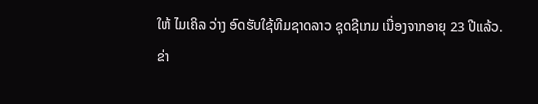ໃຫ້ ໄມເຄິລ ວ່າງ ອົດຮັບໃຊ້ທີມຊາດລາວ ຊຸດຊີເກມ ເນື່ອງຈາກອາຍຸ 23 ປີແລ້ວ.
ຂ່າ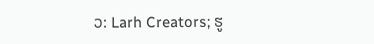ວ: Larh Creators; ຮູ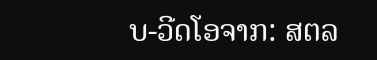ບ-ວີດໂອຈາກ: ສຕລ